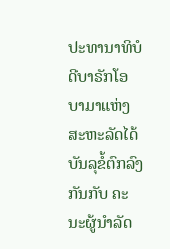ປະທານາທິບໍດີບາຣັກໂອບາມາແຫ່ງສະຫະລັດໄດ້ບັນລຸຂໍ້ຕົກລົງກັນກັບ ຄະນະຜູ້ນໍາລັດ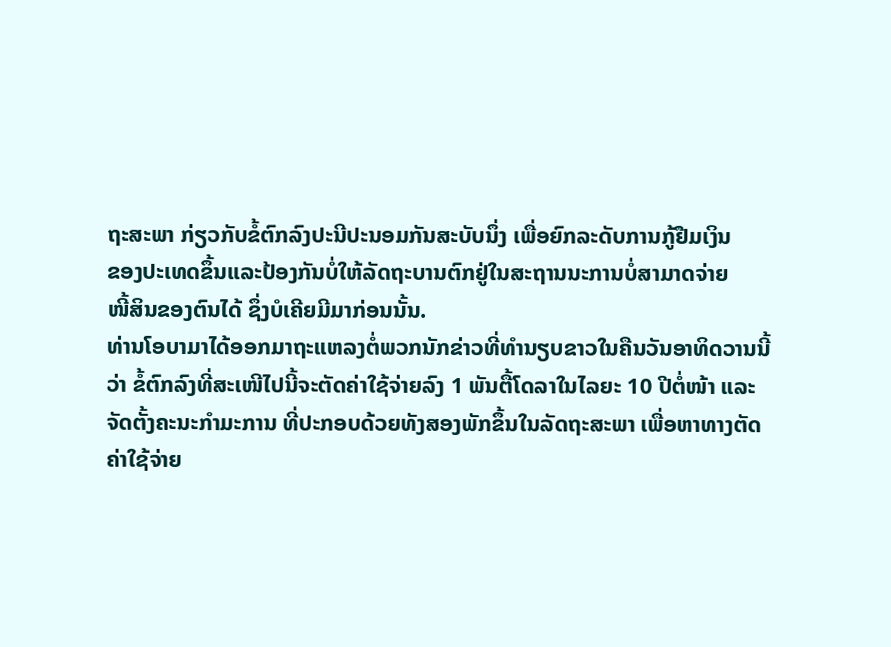ຖະສະພາ ກ່ຽວກັບຂໍ້ຕົກລົງປະນີປະນອມກັນສະບັບນຶ່ງ ເພື່ອຍົກລະດັບການກູ້ຢືມເງິນ
ຂອງປະເທດຂຶ້ນແລະປ້ອງກັນບໍ່ໃຫ້ລັດຖະບານຕົກຢູ່ໃນສະຖານນະການບໍ່ສາມາດຈ່າຍ
ໜີ້ສິນຂອງຕົນໄດ້ ຊຶ່ງບໍເຄີຍມີມາກ່ອນນັ້ນ.
ທ່ານໂອບາມາໄດ້ອອກມາຖະແຫລງຕໍ່ພວກນັກຂ່າວທີ່ທໍານຽບຂາວໃນຄືນວັນອາທິດວານນີ້
ວ່າ ຂໍ້ຕົກລົງທີ່ສະເໜີໄປນີ້ຈະຕັດຄ່າໃຊ້ຈ່າຍລົງ 1 ພັນຕື້ໂດລາໃນໄລຍະ 10 ປີຕໍ່ໜ້າ ແລະ
ຈັດຕັ້ງຄະນະກໍາມະການ ທີ່ປະກອບດ້ວຍທັງສອງພັກຂຶ້ນໃນລັດຖະສະພາ ເພື່ອຫາທາງຕັດ
ຄ່າໃຊ້ຈ່າຍ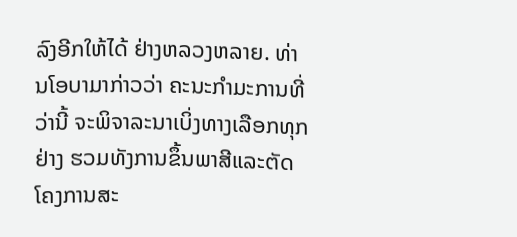ລົງອີກໃຫ້ໄດ້ ຢ່າງຫລວງຫລາຍ. ທ່ານໂອບາມາກ່າວວ່າ ຄະນະກໍາມະການທີ່
ວ່ານີ້ ຈະພິຈາລະນາເບິ່ງທາງເລືອກທຸກຢ່າງ ຮວມທັງການຂຶ້ນພາສີແລະຕັດໂຄງການສະ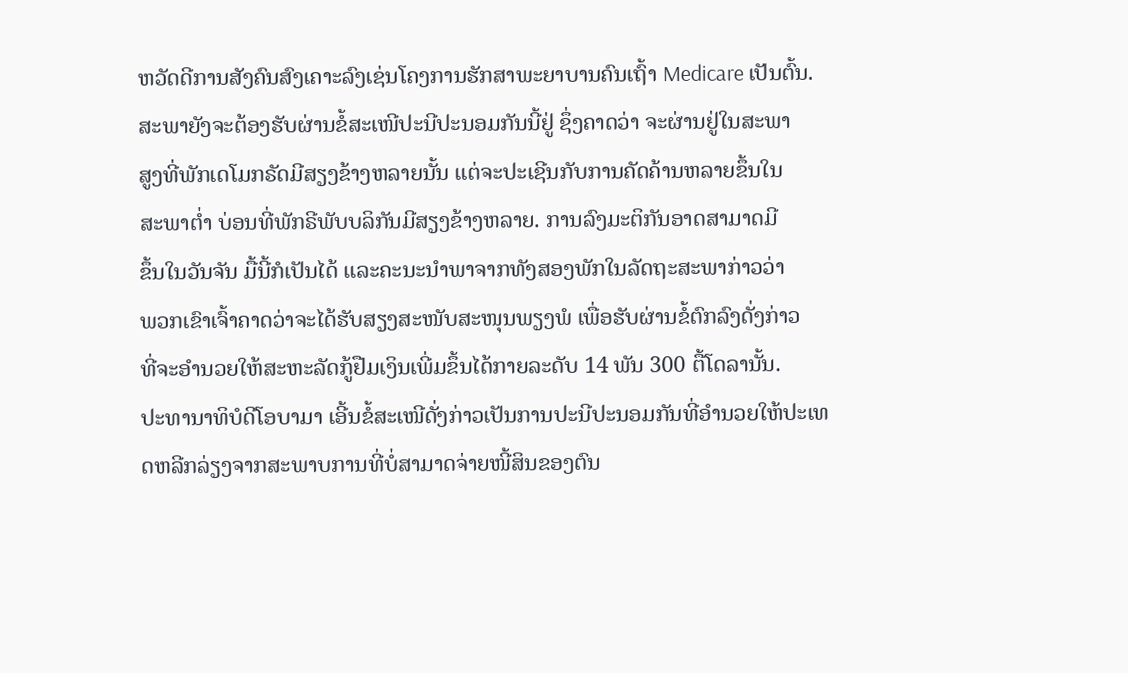ຫວັດດີການສັງຄົນສົງເຄາະລົງເຊ່ນໂຄງການຮັກສາພະຍາບານຄົນເຖົ້າ Medicare ເປັນຕົ້ນ.
ສະພາຍັງຈະຕ້ອງຮັບຜ່ານຂໍ້ສະເໜີປະນີປະນອມກັນນີ້ຢູ່ ຊຶ່ງຄາດວ່າ ຈະຜ່ານຢູ່ໃນສະພາ
ສູງທີ່ພັກເດໂມກຣັດມີສຽງຂ້າງຫລາຍນັ້ນ ແຕ່ຈະປະເຊີນກັບການຄັດຄ້ານຫລາຍຂຶ້ນໃນ
ສະພາຕໍ່າ ບ່ອນທີ່ພັກຣີພັບບລິກັນມີສຽງຂ້າງຫລາຍ. ການລົງມະຕິກັນອາດສາມາດມີ
ຂຶ້ນໃນວັນຈັນ ມື້ນີ້ກໍເປັນໄດ້ ແລະຄະນະນໍາພາຈາກທັງສອງພັກໃນລັດຖະສະພາກ່າວວ່າ
ພວກເຂົາເຈົ້າຄາດວ່າຈະໄດ້ຮັບສຽງສະໜັບສະໜຸນພຽງພໍ ເພື່ອຮັບຜ່ານຂໍ້ຕົກລົງດັ່ງກ່າວ
ທີ່ຈະອໍານວຍໃຫ້ສະຫະລັດກູ້ຢືມເງິນເພີ່ມຂຶ້ນໄດ້ກາຍລະດັບ 14 ພັນ 300 ຕື້ໂດລານັ້ນ.
ປະທານາທິບໍດີໂອບາມາ ເອີ້ນຂໍ້ສະເໜີດັ່ງກ່າວເປັນການປະນີປະນອມກັນທີ່ອໍານວຍໃຫ້ປະເທດຫລີກລ່ຽງຈາກສະພາບການທີ່ບໍ່ສາມາດຈ່າຍໜີ້ສິນຂອງຕົນ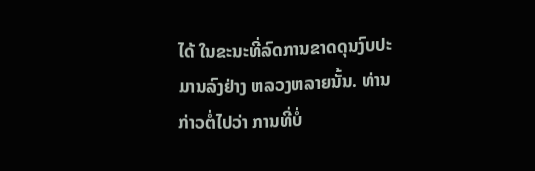ໄດ້ ໃນຂະນະທີ່ລົດການຂາດດຸນງົບປະມານລົງຢ່າງ ຫລວງຫລາຍນັ້ນ. ທ່ານກ່າວຕໍ່ໄປວ່າ ການທີ່ບໍ່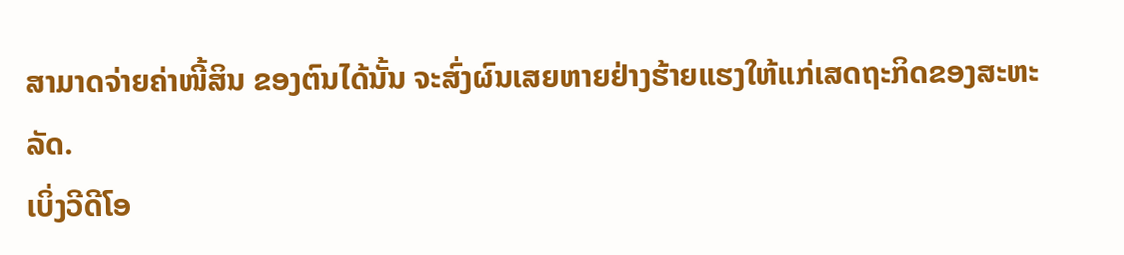ສາມາດຈ່າຍຄ່າໜີ້ສິນ ຂອງຕົນໄດ້ນັ້ນ ຈະສົ່ງຜົນເສຍຫາຍຢ່າງຮ້າຍແຮງໃຫ້ແກ່ເສດຖະກິດຂອງສະຫະລັດ.
ເບິ່ງວີດີໂອ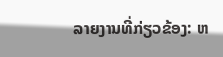ລາຍງານທີ່ກ່ຽວຂ້ອງ: ຫ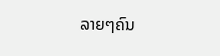ລາຍໆຄົນ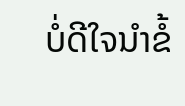ບໍ່ດີໃຈນໍາຂໍ້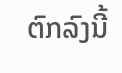ຕົກລົງນີ້